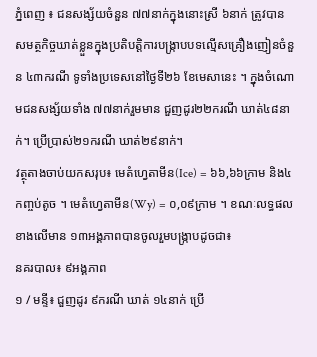ភ្នំពេញ ៖ ជនសង្ស័យចំនួន ៧៧នាក់ក្នុងនោះស្រី ៦នាក់ ត្រូវបានសមត្ថកិច្ចឃាត់ខ្លួនក្នុងប្រតិបត្តិការបង្ក្រាបបទល្មើសគ្រឿងញៀនចំនួន ៤៣ករណី ទូទាំងប្រទេសនៅថ្ងៃទី២៦ ខែមេសានេះ ។ ក្នុងចំណោមជនសង្ស័យទាំង ៧៧នាក់រួមមាន ជួញដូរ២២ករណី ឃាត់៤៨នាក់។ ប្រើប្រាស់២១ករណី ឃាត់២៩នាក់។
វត្ថុតាងចាប់យកសរុប៖ មេតំហ្វេតាមីន(Ice) = ៦៦,៦៦ក្រាម និង៤កញ្ចប់តូច ។ មេតំហ្វេតាមីន(Wy) = ០,០៩ក្រាម ។ ខណៈលទ្ធផលខាងលើមាន ១៣អង្គភាពបានចូលរួមបង្ក្រាបដូចជា៖
នគរបាល៖ ៩អង្គភាព
១ / មន្ទី៖ ជួញដូរ ៩ករណី ឃាត់ ១៤នាក់ ប្រើ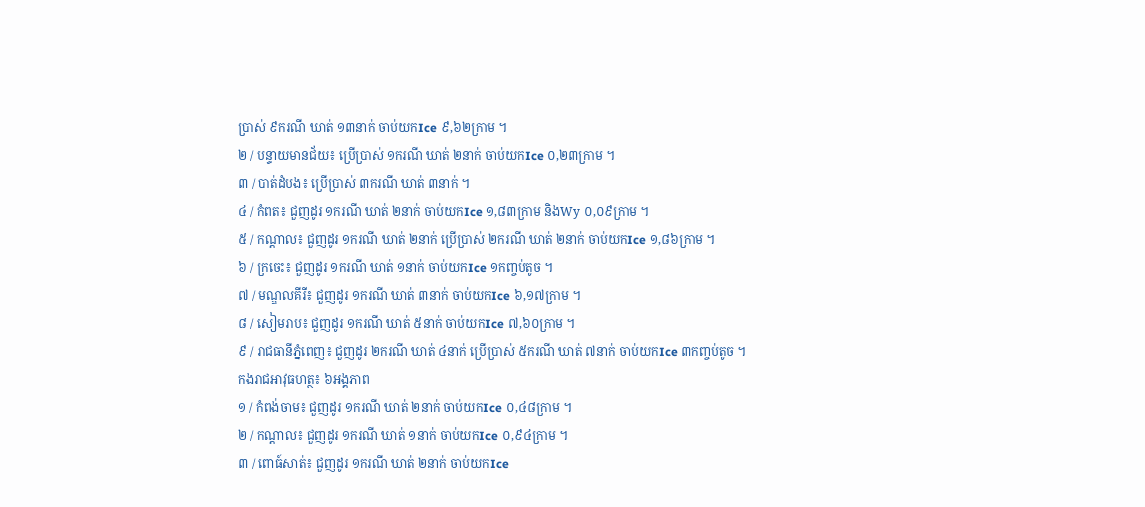ប្រាស់ ៩ករណី ឃាត់ ១៣នាក់ ចាប់យកIce ៩,៦២ក្រាម ។
២ / បន្ទាយមានជ័យ៖ ប្រើប្រាស់ ១ករណី ឃាត់ ២នាក់ ចាប់យកIce ០,២៣ក្រាម ។
៣ / បាត់ដំបង៖ ប្រើប្រាស់ ៣ករណី ឃាត់ ៣នាក់ ។
៤ / កំពត៖ ជួញដូរ ១ករណី ឃាត់ ២នាក់ ចាប់យកIce ១,៨៣ក្រាម និងWy ០,០៩ក្រាម ។
៥ / កណ្ដាល៖ ជួញដូរ ១ករណី ឃាត់ ២នាក់ ប្រើប្រាស់ ២ករណី ឃាត់ ២នាក់ ចាប់យកIce ១,៨៦ក្រាម ។
៦ / ក្រចេះ៖ ជួញដូរ ១ករណី ឃាត់ ១នាក់ ចាប់យកIce ១កញ្ចប់តូច ។
៧ / មណ្ឌលគីរី៖ ជួញដូរ ១ករណី ឃាត់ ៣នាក់ ចាប់យកIce ៦,១៧ក្រាម ។
៨ / សៀមរាប៖ ជួញដូរ ១ករណី ឃាត់ ៥នាក់ ចាប់យកIce ៧,៦០ក្រាម ។
៩ / រាជធានីភ្នំពេញ៖ ជួញដូរ ២ករណី ឃាត់ ៤នាក់ ប្រើប្រាស់ ៥ករណី ឃាត់ ៧នាក់ ចាប់យកIce ៣កញ្ចប់តូច ។
កងរាជអាវុធហត្ថ៖ ៦អង្គភាព
១ / កំពង់ចាម៖ ជួញដូរ ១ករណី ឃាត់ ២នាក់ ចាប់យកIce ០,៤៨ក្រាម ។
២ / កណ្ដាល៖ ជួញដូរ ១ករណី ឃាត់ ១នាក់ ចាប់យកIce ០,៩៤ក្រាម ។
៣ / ពោធ៍សាត់៖ ជួញដូរ ១ករណី ឃាត់ ២នាក់ ចាប់យកIce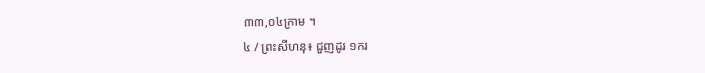៣៣,០៤ក្រាម ។
៤ / ព្រះសីហនុ៖ ជួញដូរ ១ករ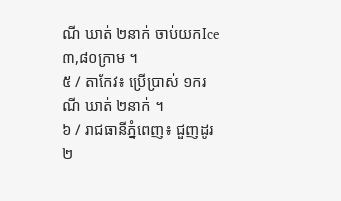ណី ឃាត់ ២នាក់ ចាប់យកIce ៣,៨០ក្រាម ។
៥ / តាកែវ៖ ប្រើប្រាស់ ១ករណី ឃាត់ ២នាក់ ។
៦ / រាជធានីភ្នំពេញ៖ ជួញដូរ ២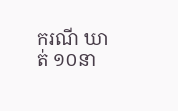ករណី ឃាត់ ១០នា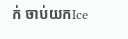ក់ ចាប់យកIce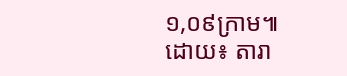១,០៩ក្រាម៕ ដោយ៖ តារា